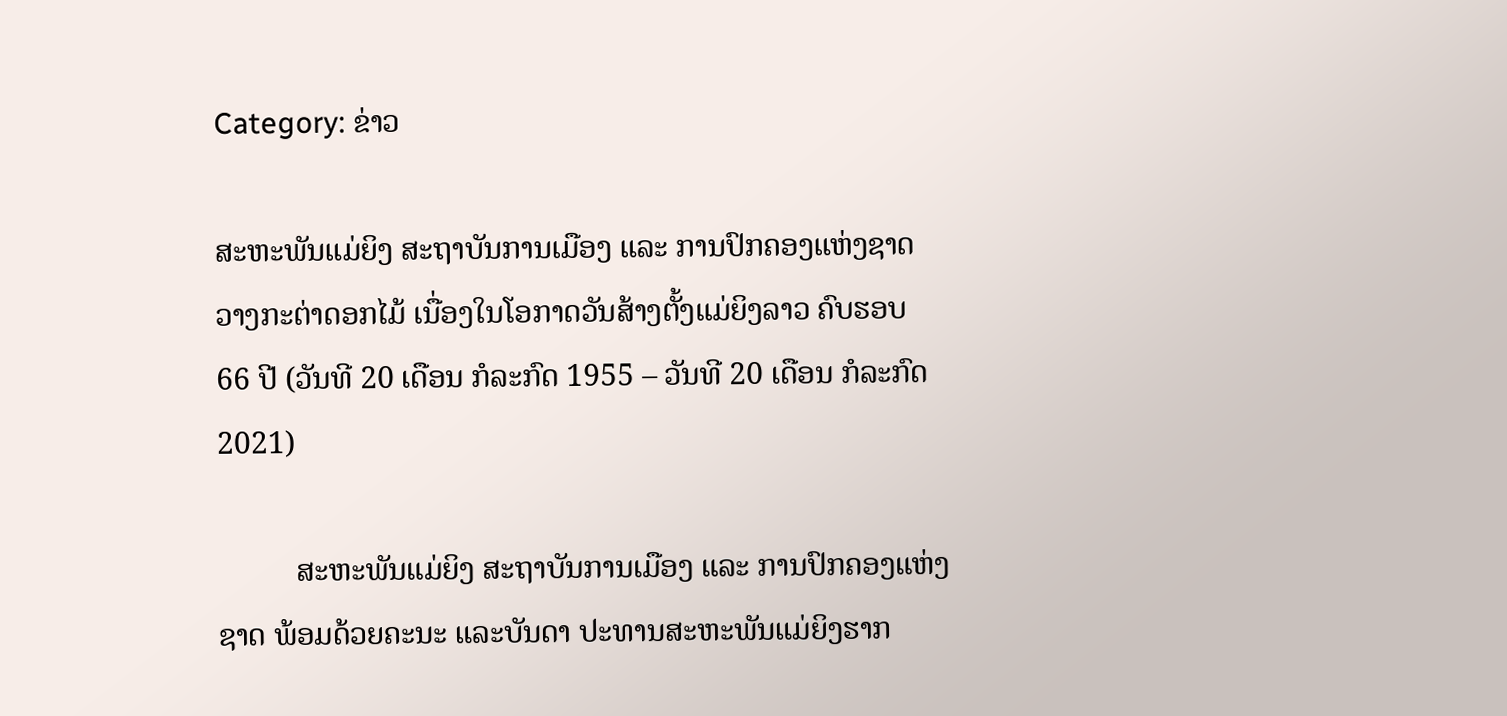Category: ຂ່າວ

ສະຫະພັນແມ່ຍິງ ສະຖາບັນການເມືອງ ແລະ ການປົກຄອງແຫ່ງຊາດ ວາງກະຕ່າດອກໄມ້ ເນື່ອງໃນໂອກາດວັນສ້າງຕັ້ງແມ່ຍິງລາວ ຄົບຮອບ 66 ປີ (ວັນທີ 20 ເດືອນ ກໍລະກົດ 1955 – ວັນທີ 20 ເດືອນ ກໍລະກົດ 2021)

          ສະຫະພັນແມ່ຍິງ ສະຖາບັນການເມືອງ ແລະ ການປົກຄອງແຫ່ງຊາດ ພ້ອມດ້ວຍຄະນະ ແລະບັນດາ ປະທານສະຫະພັນແມ່ຍິງຮາກ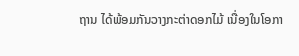ຖານ ໄດ້ພ້ອມກັນວາງກະຕ່າດອກໄມ້ ເນື່ອງໃນໂອກາ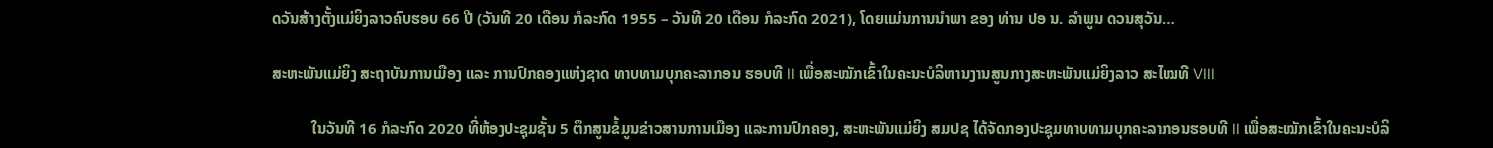ດວັນສ້າງຕັ້ງແມ່ຍິງລາວຄົບຮອບ 66 ປີ (ວັນທີ 20 ເດືອນ ກໍລະກົດ 1955 – ວັນທີ 20 ເດືອນ ກໍລະກົດ 2021), ໂດຍແມ່ນການນໍາພາ ຂອງ ທ່ານ ປອ ນ. ລໍາພູນ ດວນສຸວັນ…

ສະຫະພັນແມ່ຍິງ ສະຖາບັນການເມືອງ ແລະ ການປົກຄອງແຫ່ງຊາດ ທາບທາມບຸກຄະລາກອນ ຮອບທີ II ເພື່ອສະໝັກເຂົ້າໃນຄະນະບໍລິຫານງານສູນກາງສະຫະພັນແມ່ຍິງລາວ ສະໄໝທີ VIII

          ໃນວັນທີ 16 ກໍລະກົດ 2020 ທີ່ຫ້ອງປະຊຸມຊັ້ນ 5 ຕຶກສູນຂໍ້ມູນຂ່າວສານການເມືອງ ແລະການປົກຄອງ, ສະຫະພັນແມ່ຍິງ ສມປຊ ໄດ້ຈັດກອງປະຊຸມທາບທາມບຸກຄະລາກອນຮອບທີ II ເພື່ອສະໝັກເຂົ້າໃນຄະນະບໍລິ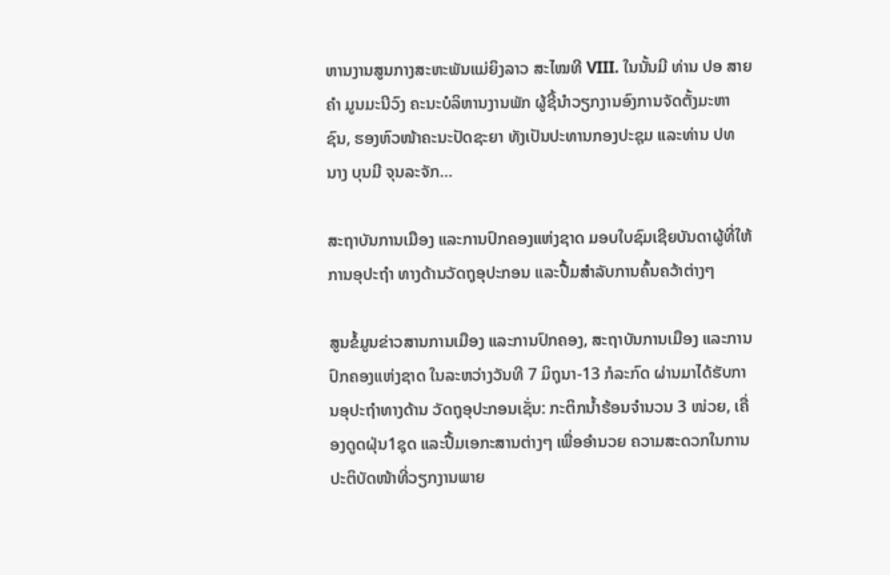ຫານງານສູນກາງສະຫະພັນແມ່ຍິງລາວ ສະໄໝທີ VIII. ໃນນັ້ນມີ ທ່ານ ປອ ສາຍຄຳ ມູນມະນີວົງ ຄະນະບໍລິຫານງານພັກ ຜູ້ຊີ້ນໍາວຽກງານອົງການຈັດຕັ້ງມະຫາຊົນ, ຮອງຫົວໜ້າຄະນະປັດຊະຍາ ທັງເປັນປະທານກອງປະຊຸມ ແລະທ່ານ ປທ ນາງ ບຸນມີ ຈຸນລະຈັກ…

ສະຖາບັນການເມືອງ ແລະການປົກຄອງແຫ່ງຊາດ ມອບໃບຊົມເຊີຍບັນດາຜູ້ທີ່ໃຫ້ການອຸປະຖຳ ທາງດ້ານວັດຖຸອຸປະກອນ ແລະປື້ມສຳລັບການຄົ້ນຄວ້າຕ່າງໆ

ສູນຂໍ້ມູນຂ່າວສານການເມືອງ ແລະການປົກຄອງ, ສະຖາບັນການເມືອງ ແລະການປົກຄອງແຫ່ງຊາດ ໃນລະຫວ່າງວັນທີ 7 ມິຖຸນາ-13 ກໍລະກົດ ຜ່ານມາໄດ້ຮັບການອຸປະຖຳທາງດ້ານ ວັດຖຸອຸປະກອນເຊັ່ນ: ກະຕິກນ້ຳຮ້ອນຈໍານວນ 3 ໜ່ວຍ, ເຄື່ອງດູດຝຸ່ນ1ຊຸດ ແລະປື້ມເອກະສານຕ່າງໆ ເພື່ອອຳນວຍ ຄວາມສະດວກໃນການປະຕິບັດໜ້າທີ່ວຽກງານພາຍ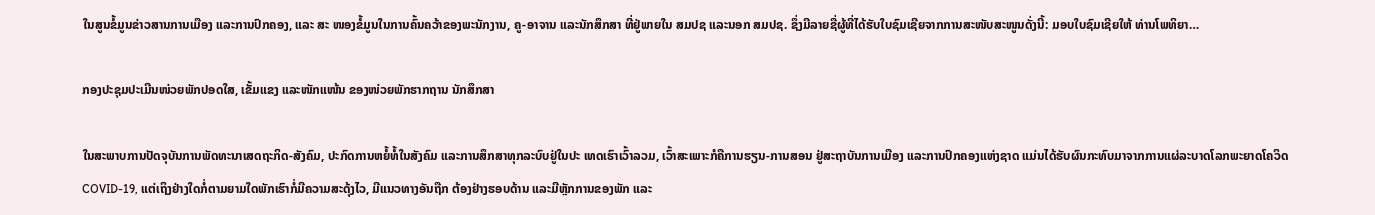ໃນສູນຂໍ້ມູນຂ່າວສານການເມືອງ ແລະການປົກຄອງ, ແລະ ສະ ໜອງຂໍ້ມູນໃນການຄົ້ນຄວ້າຂອງພະນັກງານ, ຄູ-ອາຈານ ແລະນັກສຶກສາ ທີ່ຢູ່ພາຍໃນ ສມປຊ ແລະນອກ ສມປຊ. ຊຶ່ງມີລາຍຊື່ຜູ້ທີ່ໄດ້ຮັບໃບຊົມເຊີຍຈາກການສະໜັບສະໜູນດັ່ງນີ້: ມອບໃບຊົມເຊີຍໃຫ້ ທ່ານໂພທິຍາ…

ກອງປະຊຸມປະເມີນໜ່ວຍພັກປອດໃສ, ເຂັ້ມແຂງ ແລະໜັກແໜ້ນ ຂອງໜ່ວຍພັກຮາກຖານ ນັກສຶກສາ

ໃນສະພາບການປັດຈຸບັນການພັດທະນາເສດຖະກິດ-ສັງຄົມ, ປະກົດການຫຍໍ້ທໍ້ໃນສັງຄົມ ແລະການສຶກສາທຸກລະບົບຢູ່ໃນປະ ເທດເຮົາເວົ້າລວມ, ເວົ້າສະເພາະກໍຄືການຮຽນ-ການສອນ ຢູ່ສະຖາບັນການເມືອງ ແລະການປົກຄອງແຫ່ງຊາດ ແມ່ນໄດ້ຮັບຜົນກະທົບມາຈາກການແຜ່ລະບາດໂລກພະຍາດໂຄວິດ COVID-19, ແຕ່ເຖິງຢ່າງໃດກໍ່ຕາມຍາມໃດພັກເຮົາກໍ່ມີຄວາມສະດຸ້ງໄວ, ມີແນວທາງອັນຖືກ ຕ້ອງຢ່າງຮອບດ້ານ ແລະມີຫຼັກການຂອງພັກ ແລະ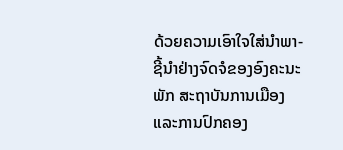ດ້ວຍຄວາມເອົາໃຈໃສ່ນໍາພາ-ຊີ້ນໍາຢ່າງຈົດຈໍຂອງອົງຄະນະພັກ ສະຖາບັນການເມືອງ ແລະການປົກຄອງ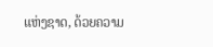ແຫ່ງຊາດ, ດ້ວຍຄວາມ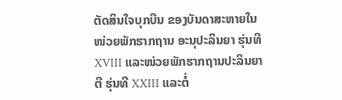ຕັດສິນໃຈບຸກບືນ ຂອງບັນດາສະຫາຍໃນໜ່ວຍພັກຮາກຖານ ອະນຸປະລິນຍາ ຮຸ່ນທີ XVIII ແລະໜ່ວຍພັກຮາກຖານປະລິນຍາຕີ ຮຸ່ນທີ XXIII ແລະຕໍ່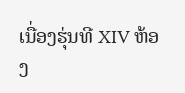ເນື່ອງຮຸ່ນທີ XIV ຫ້ອງ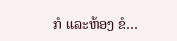ກໍ ແລະຫ້ອງ ຂໍ…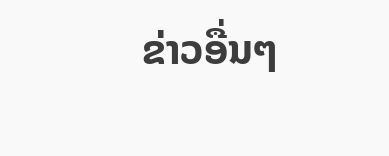ຂ່າວອື່ນໆ